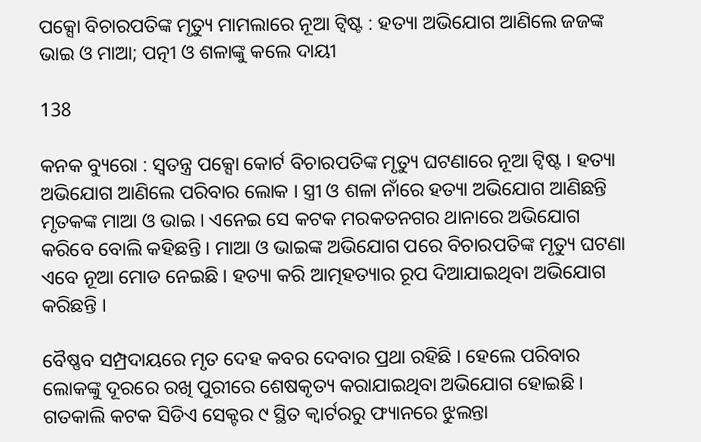ପକ୍ସୋ ବିଚାରପତିଙ୍କ ମୃତ୍ୟୁ ମାମଲାରେ ନୂଆ ଟ୍ୱିଷ୍ଟ : ହତ୍ୟା ଅଭିଯୋଗ ଆଣିଲେ ଜଜଙ୍କ ଭାଇ ଓ ମାଆ; ପତ୍ନୀ ଓ ଶଳାଙ୍କୁ କଲେ ଦାୟୀ

138

କନକ ବ୍ୟୁରୋ : ସ୍ୱତନ୍ତ୍ର ପକ୍ସୋ କୋର୍ଟ ବିଚାରପତିଙ୍କ ମୃତ୍ୟୁ ଘଟଣାରେ ନୂଆ ଟ୍ୱିଷ୍ଟ । ହତ୍ୟା ଅଭିଯୋଗ ଆଣିଲେ ପରିବାର ଲୋକ । ସ୍ତ୍ରୀ ଓ ଶଳା ନାଁରେ ହତ୍ୟା ଅଭିଯୋଗ ଆଣିଛନ୍ତି ମୃତକଙ୍କ ମାଆ ଓ ଭାଇ । ଏନେଇ ସେ କଟକ ମରକତନଗର ଥାନାରେ ଅଭିଯୋଗ କରିବେ ବୋଲି କହିଛନ୍ତି । ମାଆ ଓ ଭାଇଙ୍କ ଅଭିଯୋଗ ପରେ ବିଚାରପତିଙ୍କ ମୃତ୍ୟୁ ଘଟଣା ଏବେ ନୂଆ ମୋଡ ନେଇଛି । ହତ୍ୟା କରି ଆତ୍ମହତ୍ୟାର ରୂପ ଦିଆଯାଇଥିବା ଅଭିଯୋଗ କରିଛନ୍ତି ।

ବୈଷ୍ଣବ ସମ୍ପ୍ରଦାୟରେ ମୃତ ଦେହ କବର ଦେବାର ପ୍ରଥା ରହିଛି । ହେଲେ ପରିବାର ଲୋକଙ୍କୁ ଦୂରରେ ରଖି ପୁରୀରେ ଶେଷକୃତ୍ୟ କରାଯାଇଥିବା ଅଭିଯୋଗ ହୋଇଛି । ଗତକାଲି କଟକ ସିଡିଏ ସେକ୍ଟର ୯ ସ୍ଥିତ କ୍ୱାର୍ଟରରୁ ଫ୍ୟାନରେ ଝୁଲନ୍ତା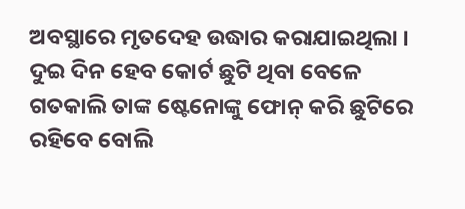ଅବସ୍ଥାରେ ମୃତଦେହ ଉଦ୍ଧାର କରାଯାଇଥିଲା । ଦୁଇ ଦିନ ହେବ କୋର୍ଟ ଛୁଟି ଥିବା ବେଳେ ଗତକାଲି ତାଙ୍କ ଷ୍ଟେନୋଙ୍କୁ ଫୋନ୍ କରି ଛୁଟିରେ ରହିବେ ବୋଲି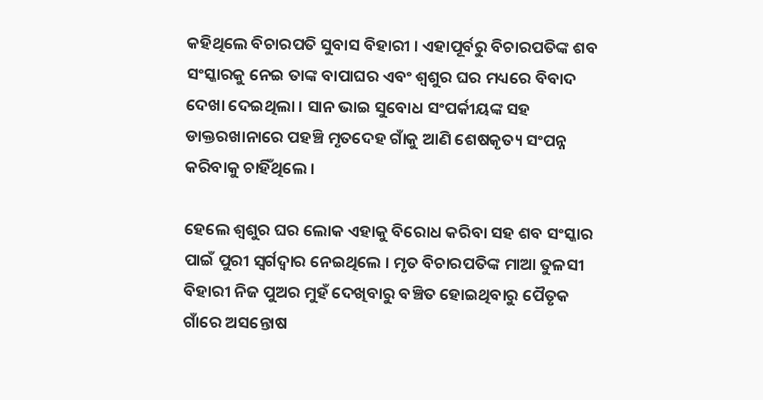କହିଥିଲେ ବିଚାରପତି ସୁବାସ ବିହାରୀ । ଏହାପୂର୍ବରୁ ବିଚାରପତିଙ୍କ ଶବ ସଂସ୍କାରକୁ ନେଇ ତାଙ୍କ ବାପାଘର ଏବଂ ଶ୍ୱଶୁର ଘର ମଧ୍ୟରେ ବିବାଦ ଦେଖା ଦେଇଥିଲା । ସାନ ଭାଇ ସୁବୋଧ ସଂପର୍କୀୟଙ୍କ ସହ ଡାକ୍ତରଖାନାରେ ପହଞ୍ଚି ମୃତଦେହ ଗାଁକୁ ଆଣି ଶେଷକୃତ୍ୟ ସଂପନ୍ନ କରିବାକୁ ଚାହିଁଥିଲେ ।

ହେଲେ ଶ୍ୱଶୁର ଘର ଲୋକ ଏହାକୁ ବିରୋଧ କରିବା ସହ ଶବ ସଂସ୍କାର ପାଇଁ ପୁରୀ ସ୍ୱର୍ଗଦ୍ୱାର ନେଇଥିଲେ । ମୃତ ବିଚାରପତିଙ୍କ ମାଆ ତୁଳସୀ ବିହାରୀ ନିଜ ପୁଅର ମୁହଁ ଦେଖିବାରୁ ବଞ୍ଚିତ ହୋଇଥିବାରୁ ପୈତୃକ ଗାଁରେ ଅସନ୍ତୋଷ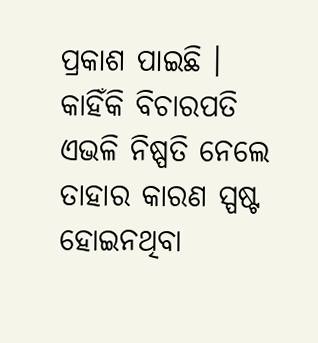ପ୍ରକାଶ ପାଇଛି । କାହିଁକି ବିଚାରପତି ଏଭଳି ନିଷ୍ପତି ନେଲେ ତାହାର କାରଣ ସ୍ପଷ୍ଟ ହୋଇନଥିବା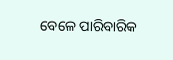ବେଳେ ପାରିବାରିକ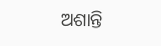ଅଶାନ୍ତି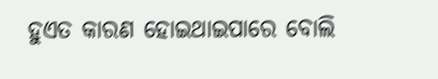ହୁଏତ କାରଣ ହୋଇଥାଇପାରେ ବୋଲି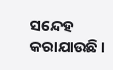ସନ୍ଦେହ କରାଯାଉଛି ।